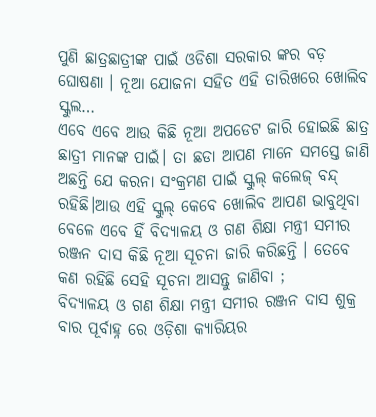ପୁଣି ଛାତ୍ରଛାତ୍ରୀଙ୍କ ପାଇଁ ଓଡିଶା ସରକାର ଙ୍କର ବଡ଼ ଘୋଷଣା । ନୂଆ ଯୋଜନା ସହିତ ଏହି ତାରିଖରେ ଖୋଲିବ ସ୍କୁଲ…
ଏବେ ଏବେ ଆଉ କିଛି ନୂଆ ଅପଡେଟ ଜାରି ହୋଇଛି ଛାତ୍ର ଛାତ୍ରୀ ମାନଙ୍କ ପାଇଁ। ତା ଛଡା ଆପଣ ମାନେ ସମସ୍ତେ ଜାଣି ଅଛନ୍ତି ଯେ କରନା ସଂକ୍ରମଣ ପାଇଁ ସ୍କୁଲ୍ କଲେଜ୍ ବନ୍ଦ୍ ରହିଛି।ଆଉ ଏହି ସ୍କୁଲ୍ କେବେ ଖୋଲିବ ଆପଣ ଭାବୁଥିବା ବେଳେ ଏବେ ହିଁ ବିଦ୍ୟାଳୟ ଓ ଗଣ ଶିକ୍ଷା ମନ୍ତ୍ରୀ ସମୀର ରଞ୍ଜନ ଦାସ କିଛି ନୂଆ ସୂଚନା ଜାରି କରିଛନ୍ତି । ତେବେ କଣ ରହିଛି ସେହି ସୂଚନା ଆସନ୍ତୁ ଜାଣିବା ;
ବିଦ୍ୟାଳୟ ଓ ଗଣ ଶିକ୍ଷା ମନ୍ତ୍ରୀ ସମୀର ରଞ୍ଜନ ଦାସ ଶୁକ୍ର ବାର ପୂର୍ବାହ୍ନ ରେ ଓଡ଼ିଶା କ୍ୟାରିୟର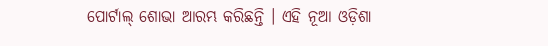ପୋର୍ଟାଲ୍ ଶୋଭା ଆରମ୍ଭ କରିଛନ୍ତି । ଏହି ନୂଆ ଓଡ଼ିଶା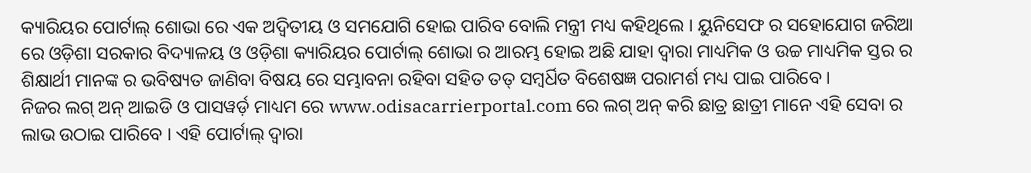କ୍ୟାରିୟର ପୋର୍ଟାଲ୍ ଶୋଭା ରେ ଏକ ଅଦ୍ୱିତୀୟ ଓ ସମଯୋଗି ହୋଇ ପାରିବ ବୋଲି ମନ୍ତ୍ରୀ ମଧ୍ୟ କହିଥିଲେ । ୟୁନିସେଫ ର ସହୋଯୋଗ ଜରିଆ ରେ ଓଡ଼ିଶା ସରକାର ବିଦ୍ୟାଳୟ ଓ ଓଡ଼ିଶା କ୍ୟାରିୟର ପୋର୍ଟାଲ୍ ଶୋଭା ର ଆରମ୍ଭ ହୋଇ ଅଛି ଯାହା ଦ୍ଵାରା ମାଧ୍ୟମିକ ଓ ଉଚ୍ଚ ମାଧ୍ୟମିକ ସ୍ତର ର ଶିକ୍ଷାର୍ଥୀ ମାନଙ୍କ ର ଭବିଷ୍ୟତ ଜାଣିବା ବିଷୟ ରେ ସମ୍ଭାବନା ରହିବା ସହିତ ତତ୍ ସମ୍ବର୍ଧିତ ବିଶେଷଜ୍ଞ ପରାମର୍ଶ ମଧ୍ୟ ପାଇ ପାରିବେ।
ନିଜର ଲଗ୍ ଅନ୍ ଆଇଡି ଓ ପାସୱର୍ଡ଼ ମାଧ୍ୟମ ରେ www.odisacarrierportal.com ରେ ଲଗ୍ ଅନ୍ କରି ଛାତ୍ର ଛାତ୍ରୀ ମାନେ ଏହି ସେବା ର ଲାଭ ଉଠାଇ ପାରିବେ । ଏହି ପୋର୍ଟାଲ୍ ଦ୍ଵାରା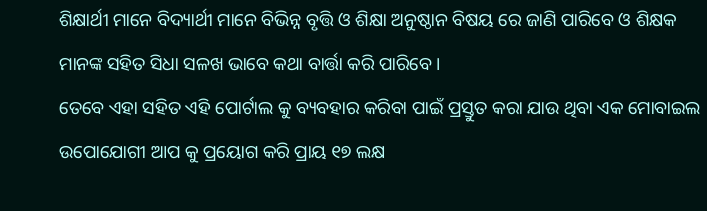ଶିକ୍ଷାର୍ଥୀ ମାନେ ବିଦ୍ୟାର୍ଥୀ ମାନେ ବିଭିନ୍ନ ବୃତ୍ତି ଓ ଶିକ୍ଷା ଅନୁଷ୍ଠାନ ବିଷୟ ରେ ଜାଣି ପାରିବେ ଓ ଶିକ୍ଷକ ମାନଙ୍କ ସହିତ ସିଧା ସଳଖ ଭାବେ କଥା ବାର୍ତ୍ତା କରି ପାରିବେ।
ତେବେ ଏହା ସହିତ ଏହି ପୋର୍ଟାଲ କୁ ବ୍ୟବହାର କରିବା ପାଇଁ ପ୍ରସ୍ତୁତ କରା ଯାଉ ଥିବା ଏକ ମୋବାଇଲ ଉପୋଯୋଗୀ ଆପ କୁ ପ୍ରୟୋଗ କରି ପ୍ରାୟ ୧୭ ଲକ୍ଷ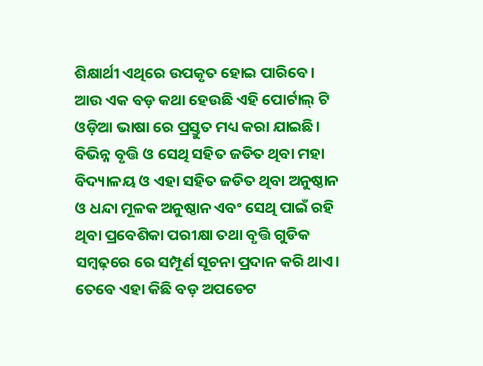ଶିକ୍ଷାର୍ଥୀ ଏଥିରେ ଉପକୃତ ହୋଇ ପାରିବେ। ଆଉ ଏକ ବଡ଼ କଥା ହେଉଛି ଏହି ପୋର୍ଟାଲ୍ ଟି ଓଡ଼ିଆ ଭାଷା ରେ ପ୍ରସ୍ତୁତ ମଧ୍ୟ କରା ଯାଇଛି।
ବିଭିନ୍ନ ବୃତ୍ତି ଓ ସେଥି ସହିତ ଜଡିତ ଥିବା ମହା ବିଦ୍ୟାଳୟ ଓ ଏହା ସହିତ ଜଡିତ ଥିବା ଅନୁଷ୍ଠାନ ଓ ଧନ୍ଦା ମୂଳକ ଅନୁଷ୍ଠାନ ଏବଂ ସେଥି ପାଇଁ ରହି ଥିବା ପ୍ରବେଶିକା ପରୀକ୍ଷା ତଥା ବୃତ୍ତି ଗୁଡିକ ସମ୍ବଢ଼ରେ ରେ ସମ୍ପୂର୍ଣ ସୂଚନା ପ୍ରଦାନ କରି ଥାଏ। ତେବେ ଏହା କିଛି ବଡ଼ ଅପଡେଟ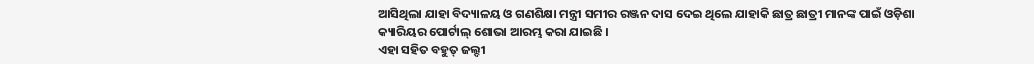ଆସିଥିଲା ଯାହା ବିଦ୍ୟାଳୟ ଓ ଗଣଶିକ୍ଷା ମନ୍ତ୍ରୀ ସମୀର ରଞ୍ଜନ ଦାସ ଦେଇ ଥିଲେ ଯାହାକି ଛାତ୍ର ଛାତ୍ରୀ ମାନଙ୍କ ପାଇଁ ଓଡ଼ିଶା କ୍ୟାରିୟର ପୋର୍ଟାଲ୍ ଶୋଭା ଆରମ୍ଭ କରା ଯାଇଛି ।
ଏହା ସହିତ ବହୁତ୍ ଜଲ୍ଦୀ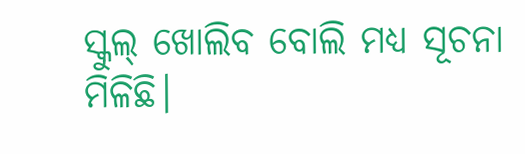ସ୍କୁଲ୍ ଖୋଲିବ ବୋଲି ମଧ୍ୟ ସୂଚନା ମିଳିଛି।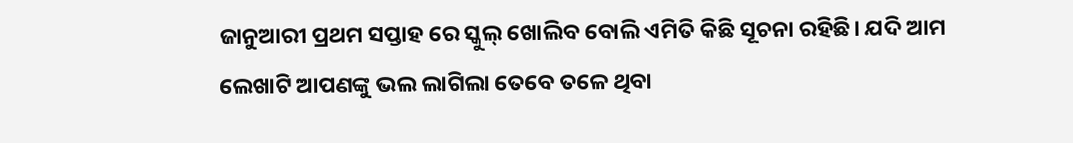ଜାନୁଆରୀ ପ୍ରଥମ ସପ୍ତାହ ରେ ସ୍କୁଲ୍ ଖୋଲିବ ବୋଲି ଏମିତି କିଛି ସୂଚନା ରହିଛି। ଯଦି ଆମ ଲେଖାଟି ଆପଣଙ୍କୁ ଭଲ ଲାଗିଲା ତେବେ ତଳେ ଥିବା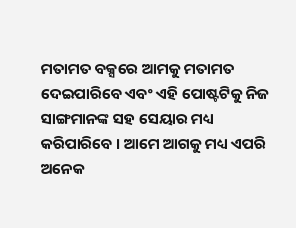ମତାମତ ବକ୍ସରେ ଆମକୁ ମତାମତ ଦେଇପାରିବେ ଏବଂ ଏହି ପୋଷ୍ଟଟିକୁ ନିଜ ସାଙ୍ଗମାନଙ୍କ ସହ ସେୟାର ମଧ୍ୟ କରିପାରିବେ । ଆମେ ଆଗକୁ ମଧ୍ୟ ଏପରି ଅନେକ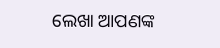ଲେଖା ଆପଣଙ୍କ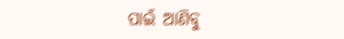ପାଇଁ ଆଣିବୁ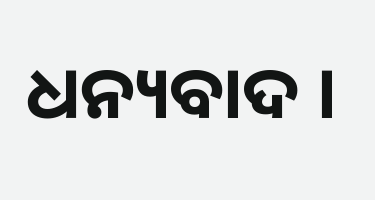ଧନ୍ୟବାଦ ।